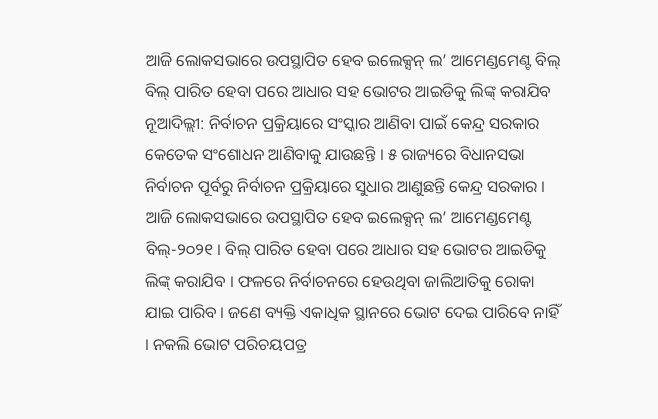ଆଜି ଲୋକସଭାରେ ଉପସ୍ଥାପିତ ହେବ ଇଲେକ୍ସନ୍ ଲ’ ଆମେଣ୍ଡମେଣ୍ଟ ବିଲ୍
ବିଲ୍ ପାରିତ ହେବା ପରେ ଆଧାର ସହ ଭୋଟର ଆଇଡିକୁ ଲିଙ୍କ୍ କରାଯିବ
ନୂଆଦିଲ୍ଲୀ: ନିର୍ବାଚନ ପ୍ରକ୍ରିୟାରେ ସଂସ୍କାର ଆଣିବା ପାଇଁ କେନ୍ଦ୍ର ସରକାର କେତେକ ସଂଶୋଧନ ଆଣିବାକୁ ଯାଉଛନ୍ତି । ୫ ରାଜ୍ୟରେ ବିଧାନସଭା ନିର୍ବାଚନ ପୂର୍ବରୁ ନିର୍ବାଚନ ପ୍ରକ୍ରିୟାରେ ସୁଧାର ଆଣୁଛନ୍ତି କେନ୍ଦ୍ର ସରକାର । ଆଜି ଲୋକସଭାରେ ଉପସ୍ଥାପିତ ହେବ ଇଲେକ୍ସନ୍ ଲ’ ଆମେଣ୍ଡମେଣ୍ଟ ବିଲ୍-୨୦୨୧ । ବିଲ୍ ପାରିତ ହେବା ପରେ ଆଧାର ସହ ଭୋଟର ଆଇଡିକୁ ଲିଙ୍କ୍ କରାଯିବ । ଫଳରେ ନିର୍ବାଚନରେ ହେଉଥିବା ଜାଲିଆତିକୁ ରୋକା ଯାଇ ପାରିବ । ଜଣେ ବ୍ୟକ୍ତି ଏକାଧିକ ସ୍ଥାନରେ ଭୋଟ ଦେଇ ପାରିବେ ନାହିଁ । ନକଲି ଭୋଟ ପରିଚୟପତ୍ର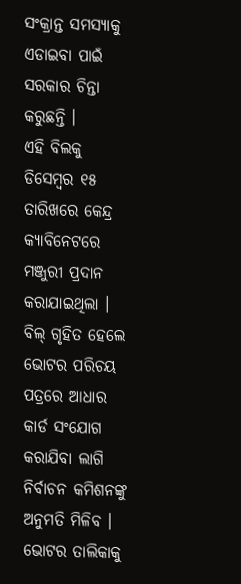ସଂକ୍ରାନ୍ତ ସମସ୍ୟାକୁ ଏଡାଇବା ପାଇଁ ସରକାର ଚିନ୍ତା କରୁଛନ୍ତି ।
ଏହି ବିଲକୁ ଡିସେମ୍ବର ୧୫ ତାରିଖରେ କେନ୍ଦ୍ର କ୍ୟାବିନେଟରେ ମଞ୍ଜୁରୀ ପ୍ରଦାନ କରାଯାଇଥିଲା । ବିଲ୍ ଗୃହିତ ହେଲେ ଭୋଟର ପରିଚୟ ପତ୍ରରେ ଆଧାର କାର୍ଡ ସଂଯୋଗ କରାଯିବା ଲାଗି ନିର୍ବାଚନ କମିଶନଙ୍କୁ ଅନୁମତି ମିଳିବ । ଭୋଟର ତାଲିକାକୁ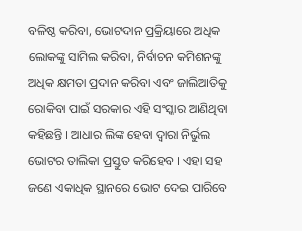ବଳିଷ୍ଠ କରିବା, ଭୋଟଦାନ ପ୍ରକ୍ରିୟାରେ ଅଧିକ ଲୋକଙ୍କୁ ସାମିଲ କରିବା, ନିର୍ବାଚନ କମିଶନଙ୍କୁ ଅଧିକ କ୍ଷମତା ପ୍ରଦାନ କରିବା ଏବଂ ଜାଲିଆତିକୁ ରୋକିବା ପାଇଁ ସରକାର ଏହି ସଂସ୍କାର ଆଣିଥିବା କହିଛନ୍ତି । ଆଧାର ଲିଙ୍କ ହେବା ଦ୍ବାରା ନିର୍ଭୁଲ ଭୋଟର ତାଲିକା ପ୍ରସ୍ତୁତ କରିହେବ । ଏହା ସହ ଜଣେ ଏକାଧିକ ସ୍ଥାନରେ ଭୋଟ ଦେଇ ପାରିବେ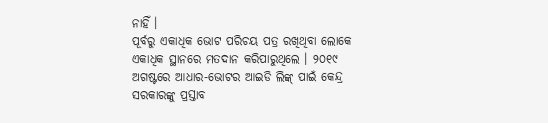ନାହିଁ ।
ପୂର୍ବରୁ ଏକାଧିକ ଭୋଟ ପରିଚୟ ପତ୍ର ରଖିଥିବା ଲୋକେ ଏକାଧିକ ସ୍ଥାନରେ ମତଦାନ କରିପାରୁଥିଲେ । ୨୦୧୯ ଅଗଷ୍ଟରେ ଆଧାର-ଭୋଟର ଆଇଡି ଲିଙ୍କ୍ ପାଇଁ କେନ୍ଦ୍ର ସରକାରଙ୍କୁ ପ୍ରସ୍ତାବ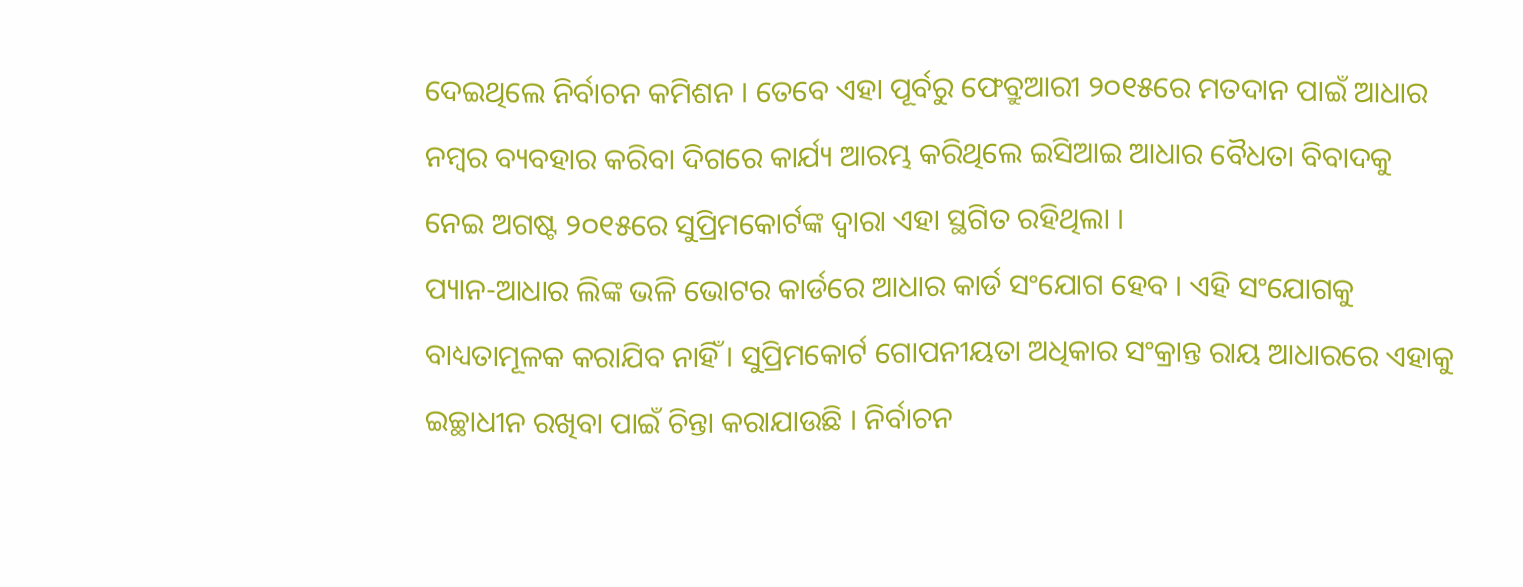ଦେଇଥିଲେ ନିର୍ବାଚନ କମିଶନ । ତେବେ ଏହା ପୂର୍ବରୁ ଫେବ୍ରୁଆରୀ ୨୦୧୫ରେ ମତଦାନ ପାଇଁ ଆଧାର ନମ୍ବର ବ୍ୟବହାର କରିବା ଦିଗରେ କାର୍ଯ୍ୟ ଆରମ୍ଭ କରିଥିଲେ ଇସିଆଇ ଆଧାର ବୈଧତା ବିବାଦକୁ ନେଇ ଅଗଷ୍ଟ ୨୦୧୫ରେ ସୁପ୍ରିମକୋର୍ଟଙ୍କ ଦ୍ବାରା ଏହା ସ୍ଥଗିତ ରହିଥିଲା ।
ପ୍ୟାନ-ଆଧାର ଲିଙ୍କ ଭଳି ଭୋଟର କାର୍ଡରେ ଆଧାର କାର୍ଡ ସଂଯୋଗ ହେବ । ଏହି ସଂଯୋଗକୁ ବାଧ୍ୟତାମୂଳକ କରାଯିବ ନାହିଁ । ସୁପ୍ରିମକୋର୍ଟ ଗୋପନୀୟତା ଅଧିକାର ସଂକ୍ରାନ୍ତ ରାୟ ଆଧାରରେ ଏହାକୁ ଇଚ୍ଛାଧୀନ ରଖିବା ପାଇଁ ଚିନ୍ତା କରାଯାଉଛି । ନିର୍ବାଚନ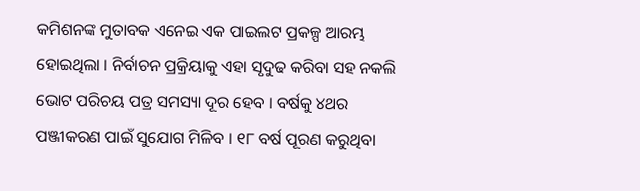କମିଶନଙ୍କ ମୁତାବକ ଏନେଇ ଏକ ପାଇଲଟ ପ୍ରକଳ୍ପ ଆରମ୍ଭ ହୋଇଥିଲା । ନିର୍ବାଚନ ପ୍ରକ୍ରିୟାକୁ ଏହା ସୃଦୁଢ କରିବା ସହ ନକଲି ଭୋଟ ପରିଚୟ ପତ୍ର ସମସ୍ୟା ଦୂର ହେବ । ବର୍ଷକୁ ୪ଥର ପଞ୍ଜୀକରଣ ପାଇଁ ସୁଯୋଗ ମିଳିବ । ୧୮ ବର୍ଷ ପୂରଣ କରୁଥିବା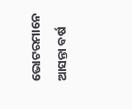ଭୋଟରମାନେ ଆସନ୍ତା ବର୍ଷ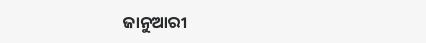ଜାନୁଆରୀ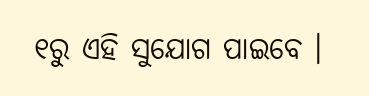୧ରୁ ଏହି ସୁଯୋଗ ପାଇବେ ।